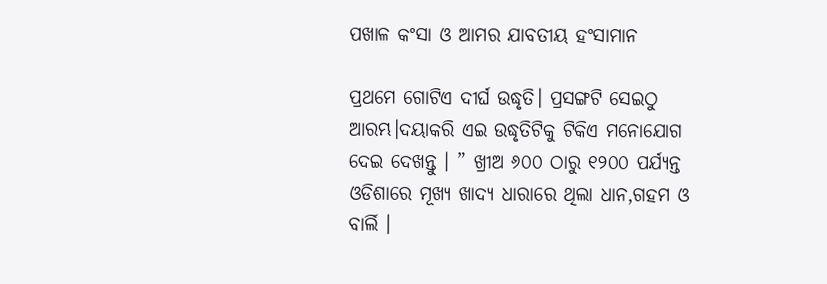ପଖାଳ କଂସା ଓ ଆମର ଯାବତୀୟ ହଂସାମାନ

ପ୍ରଥମେ ଗୋଟିଏ ଦୀର୍ଘ ଉଦ୍ଧୃତି। ପ୍ରସଙ୍ଗଟି ସେଇଠୁ ଆରମ୍ଭ।ଦୟାକରି ଏଇ ଉଦ୍ଧୃତିଟିକୁ ଟିକିଏ ମନୋଯୋଗ ଦେଇ ଦେଖନ୍ତୁ । ” ଖ୍ରୀଅ ୬୦୦ ଠାରୁ ୧୨୦୦ ପର୍ଯ୍ୟନ୍ତ ଓଡିଶାରେ ମୂଖ୍ୟ ଖାଦ୍ୟ ଧାରାରେ ଥିଲା ଧାନ,ଗହମ ଓ ବାର୍ଲି ।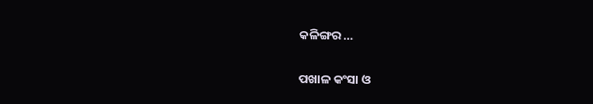କଳିଙ୍ଗର …

ପଖାଳ କଂସା ଓ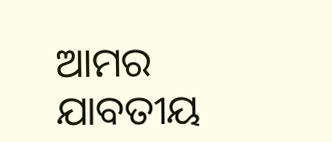ଆମର ଯାବତୀୟ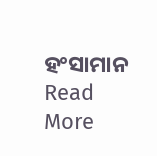ହଂସାମାନ Read More